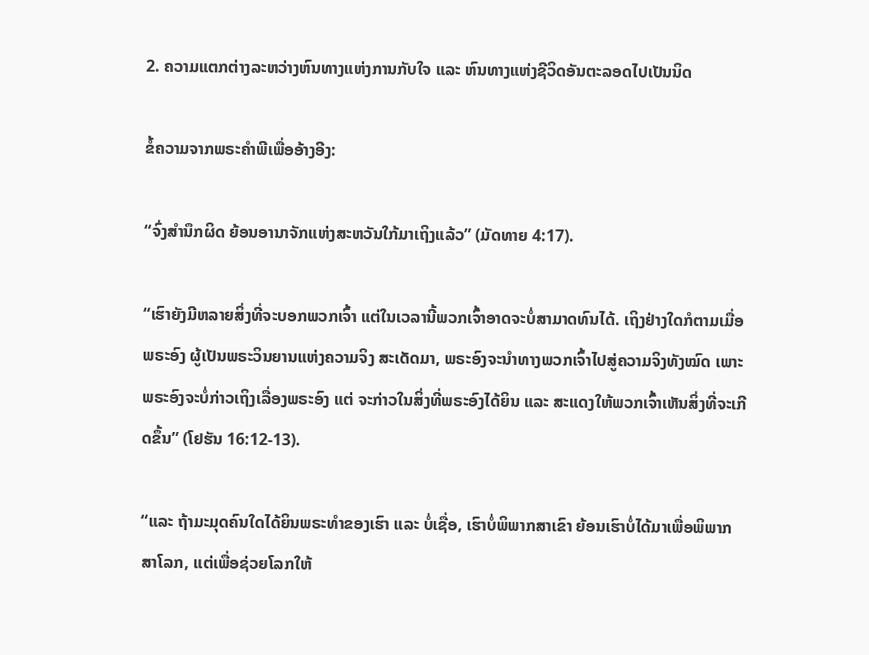2. ຄວາມແຕກຕ່າງລະຫວ່າງຫົນທາງແຫ່ງການກັບໃຈ ແລະ ຫົນທາງແຫ່ງຊີວິດອັນຕະລອດໄປເປັນນິດ

ຂໍ້ຄວາມຈາກພຣະຄໍາພີເພື່ອອ້າງອີງ:

“ຈົ່ງສຳນຶກຜິດ ຍ້ອນອານາຈັກແຫ່ງສະຫວັນໃກ້ມາເຖິງແລ້ວ” (ມັດທາຍ 4:17).

“ເຮົາຍັງມີຫລາຍສິ່ງທີ່ຈະບອກພວກເຈົ້າ ແຕ່ໃນເວລານີ້ພວກເຈົ້າອາດຈະບໍ່ສາມາດທົນໄດ້. ເຖິງຢ່າງໃດກໍຕາມເມື່ອພຣະອົງ ຜູ້ເປັນພຣະວິນຍານແຫ່ງຄວາມຈິງ ສະເດັດມາ, ພຣະອົງຈະນຳທາງພວກເຈົ້າໄປສູ່ຄວາມຈິງທັງໝົດ ເພາະພຣະອົງຈະບໍ່ກ່າວເຖິງເລື່ອງພຣະອົງ ແຕ່ ຈະກ່າວໃນສິ່ງທີ່ພຣະອົງໄດ້ຍິນ ແລະ ສະແດງໃຫ້ພວກເຈົ້າເຫັນສິ່ງທີ່ຈະເກີດຂຶ້ນ” (ໂຢຮັນ 16:12-13).

“ແລະ ຖ້າມະມຸດຄົນໃດໄດ້ຍິນພຣະທຳຂອງເຮົາ ແລະ ບໍ່ເຊື່ອ, ເຮົາບໍ່ພິພາກສາເຂົາ ຍ້ອນເຮົາບໍ່ໄດ້ມາເພື່ອພິພາກສາໂລກ, ແຕ່ເພື່ອຊ່ວຍໂລກໃຫ້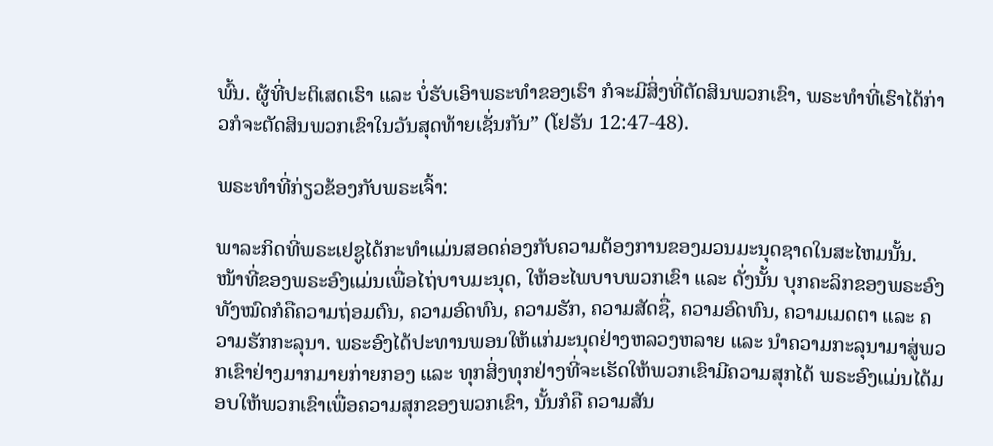ພົ້ນ. ຜູ້ທີ່ປະຕິເສດເຮົາ ແລະ ບໍ່ຮັບເອົາພຣະທໍາຂອງເຮົາ ກໍຈະມີສິ່ງທີ່ຕັດສິນພວກເຂົາ, ພຣະທໍາທີ່ເຮົາໄດ້ກ່າວກໍຈະຕັດສິນພວກເຂົາໃນວັນສຸດທ້າຍເຊັ່ນກັນ” (ໂຢຮັນ 12:47-48).

ພຣະທຳທີ່ກ່ຽວຂ້ອງກັບພຣະເຈົ້າ:

ພາລະກິດທີ່ພຣະເຢຊູໄດ້ກະທໍາແມ່ນສອດຄ່ອງກັບຄວາມຕ້ອງການຂອງມວນມະນຸດຊາດໃນສະໄຫມນັ້ນ. ໜ້າທີ່ຂອງພຣະອົງແມ່ນເພື່ອໄຖ່ບາບມະນຸດ, ໃຫ້ອະໄພບາບພວກເຂົາ ແລະ ດັ່ງນັ້ນ ບຸກຄະລິກຂອງພຣະອົງທັງໝົດກໍຄືຄວາມຖ່ອມຕົນ, ຄວາມອົດທົນ, ຄວາມຮັກ, ຄວາມສັດຊື່, ຄວາມອົດທົນ, ຄວາມເມດຕາ ແລະ ຄວາມຮັກກະລຸນາ. ພຣະອົງໄດ້ປະທານພອນໃຫ້ແກ່ມະນຸດຢ່າງຫລວງຫລາຍ ແລະ ນໍາຄວາມກະລຸນາມາສູ່ພວກເຂົາຢ່າງມາກມາຍກ່າຍກອງ ແລະ ທຸກສິ່ງທຸກຢ່າງທີ່ຈະເຮັດໃຫ້ພວກເຂົາມີຄວາມສຸກໄດ້ ພຣະອົງແມ່ນໄດ້ມອບໃຫ້ພວກເຂົາເພື່ອຄວາມສຸກຂອງພວກເຂົາ, ນັ້ນກໍຄື ຄວາມສັນ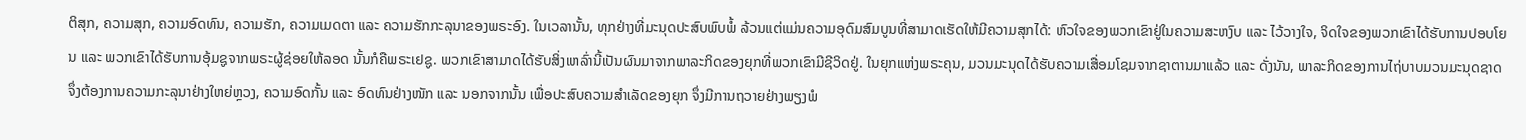ຕິສຸກ, ຄວາມສຸກ, ຄວາມອົດທົນ, ຄວາມຮັກ, ຄວາມເມດຕາ ແລະ ຄວາມຮັກກະລຸນາຂອງພຣະອົງ. ໃນເວລານັ້ນ, ທຸກຢ່າງທີ່ມະນຸດປະສົບພົບພໍ້ ລ້ວນແຕ່ແມ່ນຄວາມອຸດົມສົມບູນທີ່ສາມາດເຮັດໃຫ້ມີຄວາມສຸກໄດ້: ຫົວໃຈຂອງພວກເຂົາຢູ່ໃນຄວາມສະຫງົບ ແລະ ໄວ້ວາງໃຈ, ຈິດໃຈຂອງພວກເຂົາໄດ້ຮັບການປອບໂຍນ ແລະ ພວກເຂົາໄດ້ຮັບການອຸ້ມຊູຈາກພຣະຜູ້ຊ່ອຍໃຫ້ລອດ ນັ້ນກໍຄືພຣະເຢຊູ. ພວກເຂົາສາມາດໄດ້ຮັບສິ່ງເຫລົ່ານີ້ເປັນຜົນມາຈາກພາລະກິດຂອງຍຸກທີ່ພວກເຂົາມີຊີວິດຢູ່. ໃນຍຸກແຫ່ງພຣະຄຸນ, ມວນມະນຸດໄດ້ຮັບຄວາມເສື່ອມໂຊມຈາກຊາຕານມາແລ້ວ ແລະ ດັ່ງນັນ, ພາລະກິດຂອງການໄຖ່ບາບມວນມະນຸດຊາດຈຶ່ງຕ້ອງການຄວາມກະລຸນາຢ່າງໃຫຍ່ຫຼວງ, ຄວາມອົດກັ້ນ ແລະ ອົດທົນຢ່າງໜັກ ແລະ ນອກຈາກນັ້ນ ເພື່ອປະສົບຄວາມສໍາເລັດຂອງຍຸກ ຈຶ່ງມີການຖວາຍຢ່າງພຽງພໍ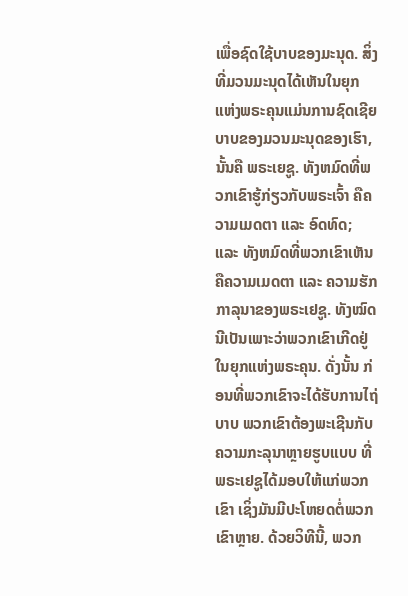ເພື່ອຊົດໃຊ້ບາບຂອງມະນຸດ. ສິ່ງທີ່ມວນມະນຸດໄດ້ເຫັນໃນຍຸກແຫ່ງພຣະຄຸນແມ່ນການຊົດເຊີຍບາບຂອງມວນມະນຸດຂອງເຮົາ, ນັ້ນຄື ພຣະເຍຊູ. ທັງຫມົດທີ່ພວກເຂົາຮູ້ກ່ຽວກັບພຣະເຈົ້າ ຄືຄວາມເມດຕາ ແລະ ອົດທົດ; ແລະ ທັງຫມົດທີ່ພວກເຂົາເຫັນຄືຄວາມເມດຕາ ແລະ ຄວາມຮັກກາລຸນາຂອງພຣະເຢຊູ. ທັງໝົດນີເປັນເພາະວ່າພວກເຂົາເກີດຢູ່ໃນຍຸກແຫ່ງພຣະຄຸນ. ດັ່ງນັ້ນ ກ່ອນທີ່ພວກເຂົາຈະໄດ້ຮັບການໄຖ່ບາບ ພວກເຂົາຕ້ອງພະເຊີນກັບຄວາມກະລຸນາຫຼາຍຮູບແບບ ທີ່ພຣະເຢຊູໄດ້ມອບໃຫ້ແກ່ພວກເຂົາ ເຊິ່ງມັນມີປະໂຫຍດຕໍ່ພວກເຂົາຫຼາຍ. ດ້ວຍວິທີນີ້, ພວກ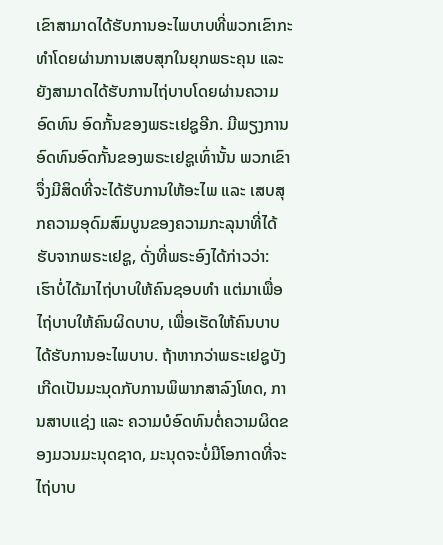ເຂົາສາມາດໄດ້ຮັບການອະໄພບາບທີ່ພວກເຂົາກະທຳໂດຍຜ່ານການເສບສຸກໃນຍຸກພຣະຄຸນ ແລະ ຍັງສາມາດໄດ້ຮັບການໄຖ່ບາບໂດຍຜ່ານຄວາມອົດທົນ ອົດກັ້ນຂອງພຣະເຢຊູອີກ. ມີພຽງການອົດທົນອົດກັ້ນຂອງພຣະເຢຊູເທົ່ານັ້ນ ພວກເຂົາຈຶ່ງມີສິດທີ່ຈະໄດ້ຮັບການໃຫ້ອະໄພ ແລະ ເສບສຸກຄວາມອຸດົມສົມບູນຂອງຄວາມກະລຸນາທີ່ໄດ້ຮັບຈາກພຣະເຢຊູ, ດັ່ງທີ່ພຣະອົງໄດ້ກ່າວວ່າ: ເຮົາບໍ່ໄດ້ມາໄຖ່ບາບໃຫ້ຄົນຊອບທໍາ ແຕ່ມາເພື່ອໄຖ່ບາບໃຫ້ຄົນຜິດບາບ, ເພື່ອເຮັດໃຫ້ຄົນບາບໄດ້ຮັບການອະໄພບາບ. ຖ້າຫາກວ່າພຣະເຢຊູບັງເກີດເປັນມະນຸດກັບການພິພາກສາລົງໂທດ, ການສາບແຊ່ງ ແລະ ຄວາມບໍອົດທົນຕໍ່ຄວາມຜິດຂອງມວນມະນຸດຊາດ, ມະນຸດຈະບໍ່ມີໂອກາດທີ່ຈະໄຖ່ບາບ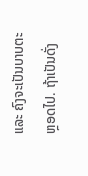ແລະ ຄົງຈະເປັນບາບຕະຫຼອດໄປ. ຖ້າເປັນດັ່ງ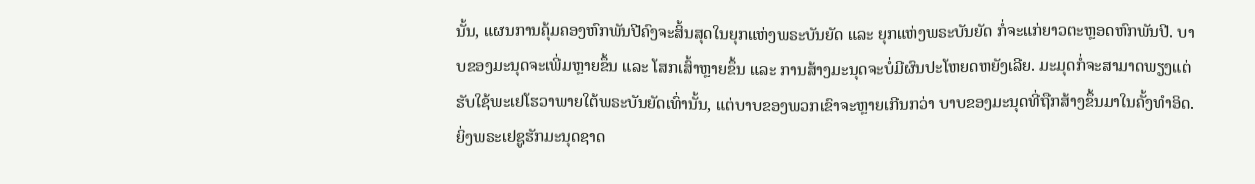ນັ້ນ, ແຜນການຄຸ້ມຄອງຫົກພັນປີຄົງຈະສິ້ນສຸດໃນຍຸກແຫ່ງພຣະບັນຍັດ ແລະ ຍຸກແຫ່ງພຣະບັນຍັດ ກໍ່ຈະແກ່ຍາວຕະຫຼອດຫົກພັນປີ. ບາບຂອງມະນຸດຈະເພີ່ມຫຼາຍຂຶ້ນ ແລະ ໂສກເສົ້າຫຼາຍຂຶ້ນ ແລະ ການສ້າງມະນຸດຈະບໍ່ມີຜົນປະໂຫຍດຫຍັງເລີຍ. ມະມຸດກໍ່ຈະສາມາດພຽງແຕ່ຮັບໃຊ້ພະເຢໂຮວາພາຍໃຕ້ພຣະບັນຍັດເທົ່ານັ້ນ, ແຕ່ບາບຂອງພວກເຂົາຈະຫຼາຍເກີນກວ່າ ບາບຂອງມະນຸດທີ່ຖືກສ້າງຂຶ້ນມາໃນຄັ້ງທໍາອິດ. ຍິ່ງພຣະເຢຊູຮັກມະນຸດຊາດ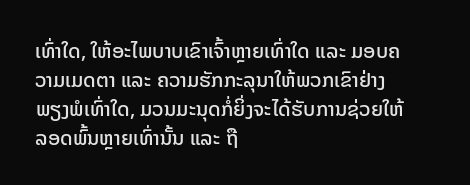ເທົ່າໃດ, ໃຫ້ອະໄພບາບເຂົາເຈົ້າຫຼາຍເທົ່າໃດ ແລະ ມອບຄວາມເມດຕາ ແລະ ຄວາມຮັກກະລຸນາໃຫ້ພວກເຂົາຢ່າງພຽງພໍເທົ່າໃດ, ມວນມະນຸດກໍ່ຍິ່ງຈະໄດ້ຮັບການຊ່ວຍໃຫ້ລອດພົ້ນຫຼາຍເທົ່ານັ້ນ ແລະ ຖື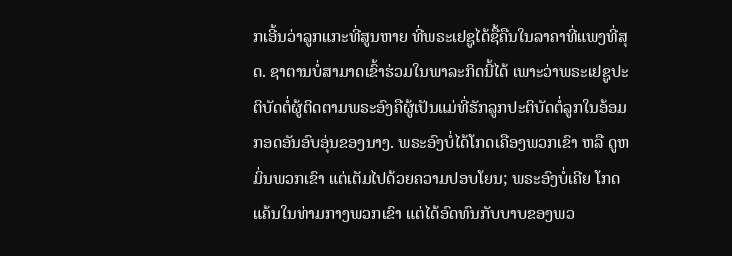ກເອີ້ນວ່າລູກແກະທີ່ສູນຫາຍ ທີ່ພຣະເຢຊູໄດ້ຊື້ຄືນໃນລາຄາທີ່ແພງທີ່ສຸດ. ຊາຕານບໍ່ສາມາດເຂົ້າຮ່ວມໃນພາລະກິດນີ້ໄດ້ ເພາະວ່າພຣະເຢຊູປະຕິບັດຕໍ່ຜູ້ຕິດຕາມພຣະອົງຄືຜູ້ເປັນແມ່ທີ່ຮັກລູກປະຕິບັດຕໍ່ລູກໃນອ້ອມກອດອັນອົບອຸ່ນຂອງນາງ. ພຣະອົງບໍ່ໄດ້ໂກດເຄືອງພວກເຂົາ ຫລື ດູຫມິ່ນພວກເຂົາ ແຕ່ເຕັມໄປດ້ວຍຄວາມປອບໂຍນ; ພຣະອົງບໍ່ເຄີຍ ໂກດແຄ້ນໃນທ່າມກາງພວກເຂົາ ແຕ່ໄດ້ອົດທົນກັບບາບຂອງພວ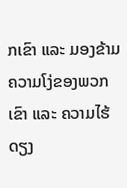ກເຂົາ ແລະ ມອງຂ້າມຄວາມໂງ່ຂອງພວກເຂົາ ແລະ ຄວາມໄຮ້ດຽງ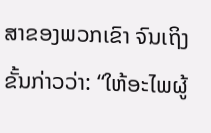ສາຂອງພວກເຂົາ ຈົນເຖິງຂັ້ນກ່າວວ່າ: “ໃຫ້ອະໄພຜູ້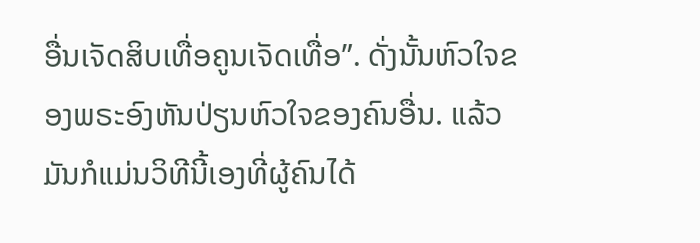ອື່ນເຈັດສິບເທື່ອຄູນເຈັດເທື່ອ”. ດັ່ງນັ້ນຫົວໃຈຂອງພຣະອົງຫັນປ່ຽນຫົວໃຈຂອງຄົນອື່ນ. ແລ້ວມັນກໍແມ່ນວິທີນີ້ເອງທີ່ຜູ້ຄົນໄດ້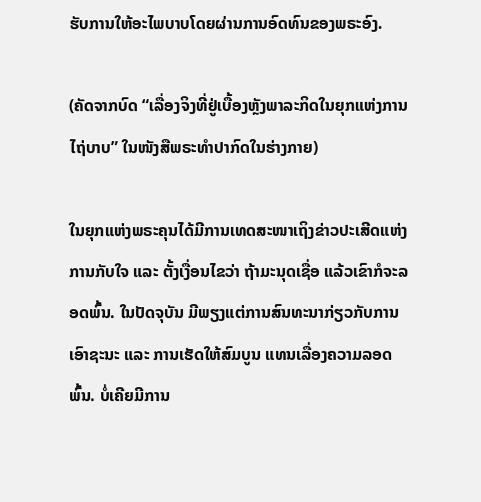ຮັບການໃຫ້ອະໄພບາບໂດຍຜ່ານການອົດທົນຂອງພຣະອົງ.

(ຄັດຈາກບົດ “ເລື່ອງຈິງທີ່ຢູ່ເບື້ອງຫຼັງພາລະກິດໃນຍຸກແຫ່ງການໄຖ່ບາບ” ໃນໜັງສືພຣະທໍາປາກົດໃນຮ່າງກາຍ)

ໃນຍຸກແຫ່ງພຣະຄຸນໄດ້ມີການເທດສະໜາເຖິງຂ່າວປະເສີດແຫ່ງການກັບໃຈ ແລະ ຕັ້ງເງື່ອນໄຂວ່າ ຖ້າມະນຸດເຊື່ອ ແລ້ວເຂົາກໍຈະລອດພົ້ນ. ໃນປັດຈຸບັນ ມີພຽງແຕ່ການສົນທະນາກ່ຽວກັບການເອົາຊະນະ ແລະ ການເຮັດໃຫ້ສົມບູນ ແທນເລື່ອງຄວາມລອດພົ້ນ. ບໍ່ເຄີຍມີການ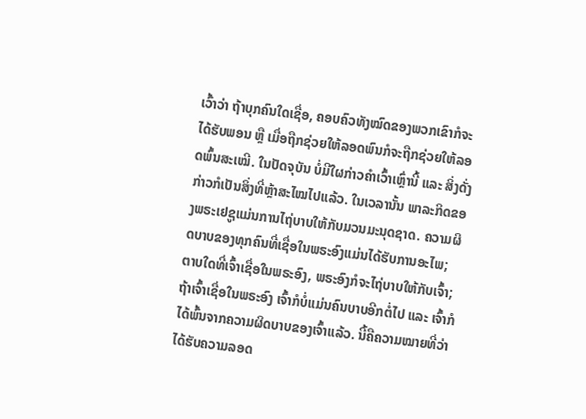ເວົ້າວ່າ ຖ້າບຸກຄົນໃດເຊື່ອ, ຄອບຄົວທັງໝົດຂອງພວກເຂົາກໍຈະໄດ້ຮັບພອນ ຫຼື ເມື່ອຖືກຊ່ວຍໃຫ້ລອດພົນກໍຈະຖືກຊ່ວຍໃຫ້ລອດພົ້ນສະເໝີ. ໃນປັດຈຸບັນ ບໍ່ມີໃຜກ່າວຄຳເວົ້າເຫຼົ່ານີ້ ແລະ ສິ່ງດັ່ງກ່າວກໍເປັນສິ່ງທີ່ຫຼ້າສະໄໝໄປແລ້ວ. ໃນເວລານັ້ນ ພາລະກິດຂອງພຣະເຢຊູແມ່ນການໄຖ່ບາບໃຫ້ກັບມວນມະນຸດຊາດ. ຄວາມຜິດບາບຂອງທຸກຄົນທີ່ເຊື່ອໃນພຣະອົງແມ່ນໄດ້ຮັບການອະໄພ; ຕາບໃດທີ່ເຈົ້າເຊື່ອໃນພຣະອົງ, ພຣະອົງກໍຈະໄຖ່ບາບໃຫ້ກັບເຈົ້າ; ຖ້າເຈົ້າເຊື່ອໃນພຣະອົງ ເຈົ້າກໍບໍ່ແມ່ນຄົນບາບອີກຕໍ່ໄປ ແລະ ເຈົ້າກໍໄດ້ພົ້ນຈາກຄວາມຜິດບາບຂອງເຈົ້າແລ້ວ. ນີ້ຄືຄວາມໝາຍທີ່ວ່າ ໄດ້ຮັບຄວາມລອດ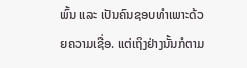ພົ້ນ ແລະ ເປັນຄົນຊອບທໍາເພາະດ້ວຍຄວາມເຊື່ອ. ແຕ່ເຖິງຢ່າງນັ້ນກໍຕາມ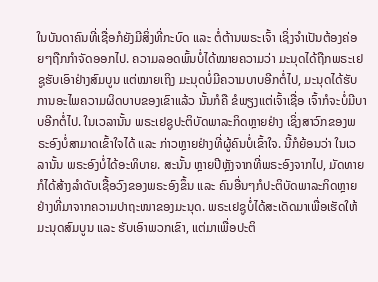ໃນບັນດາຄົນທີ່ເຊື່ອກໍຍັງມີສິ່ງທີ່ກະບົດ ແລະ ຕໍ່ຕ້ານພຣະເຈົ້າ ເຊິ່ງຈໍາເປັນຕ້ອງຄ່ອຍໆຖືກກຳຈັດອອກໄປ. ຄວາມລອດພົ້ນບໍ່ໄດ້ໝາຍຄວາມວ່າ ມະນຸດໄດ້ຖືກພຣະເຢຊູຮັບເອົາຢ່າງສົມບູນ ແຕ່ໝາຍເຖິງ ມະນຸດບໍ່ມີຄວາມບາບອີກຕໍ່ໄປ, ມະນຸດໄດ້ຮັບການອະໄພຄວາມຜິດບາບຂອງເຂົາແລ້ວ ນັ້ນກໍຄື ຂໍພຽງແຕ່ເຈົ້າເຊື່ອ ເຈົ້າກໍຈະບໍ່ມີບາບອີກຕໍ່ໄປ. ໃນເວລານັ້ນ ພຣະເຢຊູປະຕິບັດພາລະກິດຫຼາຍຢ່າງ ເຊິ່ງສາວົກຂອງພຣະອົງບໍ່ສາມາດເຂົ້າໃຈໄດ້ ແລະ ກ່າວຫຼາຍຢ່າງທີ່ຜູ້ຄົນບໍ່ເຂົ້າໃຈ. ນີ້ກໍຍ້ອນວ່າ ໃນເວລານັ້ນ ພຣະອົງບໍ່ໄດ້ອະທິບາຍ. ສະນັ້ນ ຫຼາຍປີຫຼັງຈາກທີ່ພຣະອົງຈາກໄປ, ມັດທາຍກໍໄດ້ສ້າງລຳດັບເຊື້ອວົງຂອງພຣະອົງຂຶ້ນ ແລະ ຄົນອື່ນໆກໍປະຕິບັດພາລະກິດຫຼາຍຢ່າງທີ່ມາຈາກຄວາມປາຖະໜາຂອງມະນຸດ. ພຣະເຢຊູບໍ່ໄດ້ສະເດັດມາເພື່ອເຮັດໃຫ້ມະນຸດສົມບູນ ແລະ ຮັບເອົາພວກເຂົາ, ແຕ່ມາເພື່ອປະຕິ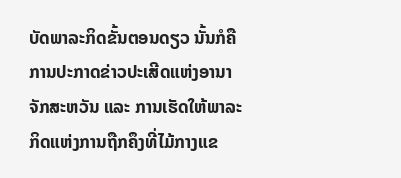ບັດພາລະກິດຂັ້ນຕອນດຽວ ນັ້ນກໍຄື ການປະກາດຂ່າວປະເສີດແຫ່ງອານາຈັກສະຫວັນ ແລະ ການເຮັດໃຫ້ພາລະກິດແຫ່ງການຖືກຄຶງທີ່ໄມ້ກາງແຂ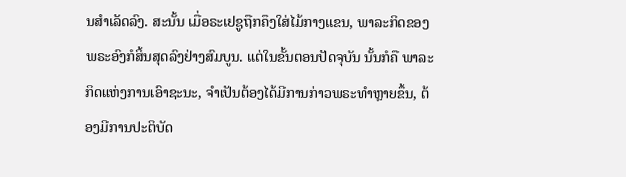ນສຳເລັດລົງ. ສະນັ້ນ ເມື່ອຣະເຢຊູຖືກຄຶງໃສ່ໄມ້ກາງແຂນ, ພາລະກິດຂອງພຣະອົງກໍສິ້ນສຸດລົງຢ່າງສົມບູນ. ແຕ່ໃນຂັ້ນຕອນປັດຈຸບັນ ນັ້ນກໍຄື ພາລະກິດແຫ່ງການເອົາຊະນະ, ຈຳເປັນຕ້ອງໄດ້ມີການກ່າວພຣະທຳຫຼາຍຂຶ້ນ, ຕ້ອງມີການປະຕິບັດ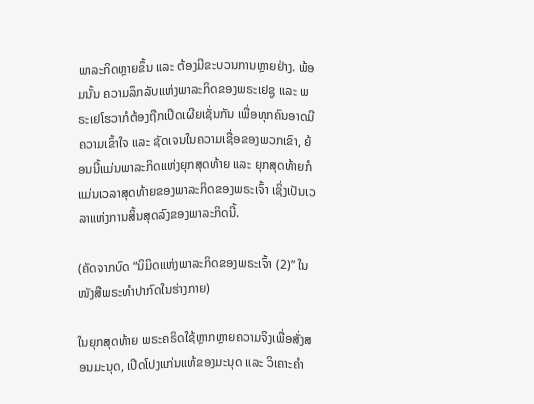ພາລະກິດຫຼາຍຂຶ້ນ ແລະ ຕ້ອງມີຂະບວນການຫຼາຍຢ່າງ. ພ້ອມນັ້ນ ຄວາມລຶກລັບແຫ່ງພາລະກິດຂອງພຣະເຢຊູ ແລະ ພຣະເຢໂຮວາກໍຕ້ອງຖືກເປີດເຜີຍເຊັ່ນກັນ ເພື່ອທຸກຄົນອາດມີຄວາມເຂົ້າໃຈ ແລະ ຊັດເຈນໃນຄວາມເຊື່ອຂອງພວກເຂົາ, ຍ້ອນນີ້ແມ່ນພາລະກິດແຫ່ງຍຸກສຸດທ້າຍ ແລະ ຍຸກສຸດທ້າຍກໍແມ່ນເວລາສຸດທ້າຍຂອງພາລະກິດຂອງພຣະເຈົ້າ ເຊິ່ງເປັນເວລາແຫ່ງການສິ້ນສຸດລົງຂອງພາລະກິດນີ້.

(ຄັດຈາກບົດ “ນິມິດແຫ່ງພາລະກິດຂອງພຣະເຈົ້າ (2)” ໃນໜັງສືພຣະທໍາປາກົດໃນຮ່າງກາຍ)

ໃນຍຸກສຸດທ້າຍ ພຣະຄຣິດໃຊ້ຫຼາກຫຼາຍຄວາມຈິງເພື່ອສັ່ງສອນມະນຸດ, ເປີດໂປງແກ່ນແທ້ຂອງມະນຸດ ແລະ ວິເຄາະຄໍາ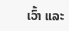ເວົ້າ ແລະ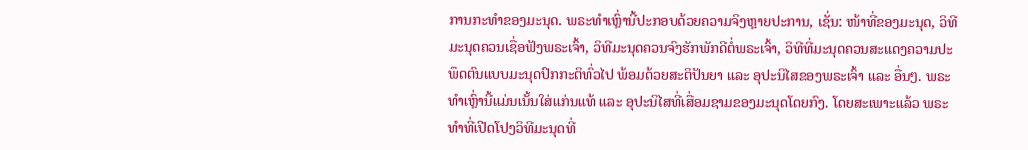ການກະທຳຂອງມະນຸດ. ພຣະທໍາເຫຼົ່ານີ້ປະກອບດ້ວຍຄວາມຈິງຫຼາຍປະການ, ເຊັ່ນ: ໜ້າທີ່ຂອງມະນຸດ, ວິທີມະນຸດຄວນເຊື່ອຟັງພຣະເຈົ້າ, ວິທີມະນຸດຄວນຈົງຮັກພັກດີຕໍ່ພຣະເຈົ້າ, ວິທີທີ່ມະນຸດຄວນສະແດງຄວາມປະພຶດຕົນແບບມະນຸດປົກກະຕິທົ່ວໄປ ພ້ອມດ້ວຍສະຕິປັນຍາ ແລະ ອຸປະນິໄສຂອງພຣະເຈົ້າ ແລະ ອື່ນໆ. ພຣະທໍາເຫຼົ່ານີ້ແມ່ນເນັ້ນໃສ່ແກ່ນແທ້ ແລະ ອຸປະນິໄສທີ່ເສື່ອມຊາມຂອງມະນຸດໂດຍກົງ. ໂດຍສະເພາະແລ້ວ ພຣະທຳທີ່ເປີດໂປງວິທີມະນຸດທີ່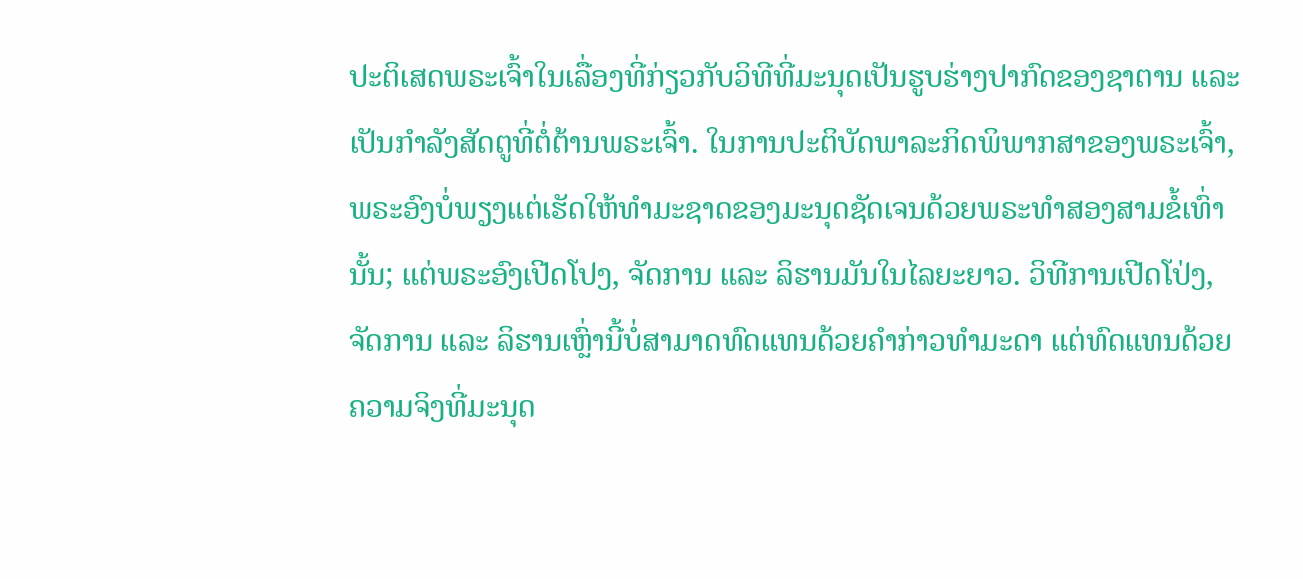ປະຕິເສດພຣະເຈົ້າໃນເລື່ອງທີ່ກ່ຽວກັບວິທີທີ່ມະນຸດເປັນຮູບຮ່າງປາກົດຂອງຊາຕານ ແລະ ເປັນກໍາລັງສັດຕູທີ່ຕໍ່ຕ້ານພຣະເຈົ້າ. ໃນການປະຕິບັດພາລະກິດພິພາກສາຂອງພຣະເຈົ້າ, ພຣະອົງບໍ່ພຽງແຕ່ເຮັດໃຫ້ທໍາມະຊາດຂອງມະນຸດຊັດເຈນດ້ວຍພຣະທໍາສອງສາມຂໍ້ເທົ່ານັ້ນ; ແຕ່ພຣະອົງເປີດໂປງ, ຈັດການ ແລະ ລິຮານມັນໃນໄລຍະຍາວ. ວິທີການເປີດໂປ່ງ, ຈັດການ ແລະ ລິຮານເຫຼົ່ານີ້ບໍ່ສາມາດທົດແທນດ້ວຍຄໍາກ່າວທໍາມະດາ ແຕ່ທົດແທນດ້ວຍຄວາມຈິງທີ່ມະນຸດ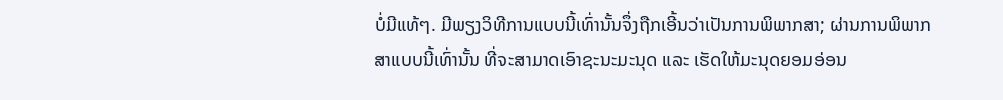ບໍ່ມີແທ້ໆ. ມີພຽງວິທີການແບບນີ້ເທົ່ານັ້ນຈຶ່ງຖືກເອີ້ນວ່າເປັນການພິພາກສາ; ຜ່ານການພິພາກສາແບບນີ້ເທົ່ານັ້ນ ທີ່ຈະສາມາດເອົາຊະນະມະນຸດ ແລະ ເຮັດໃຫ້ມະນຸດຍອມອ່ອນ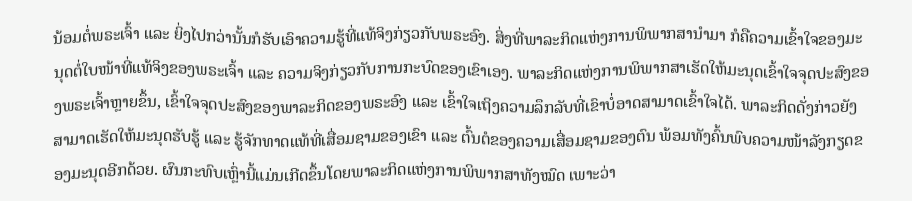ນ້ອມຕໍ່ພຣະເຈົ້າ ແລະ ຍິ່ງໄປກວ່ານັ້ນກໍຮັບເອົາຄວາມຮູ້ທີ່ແທ້ຈິງກ່ຽວກັບພຣະອົງ. ສິ່ງທີ່ພາລະກິດແຫ່ງການພິພາກສານໍາມາ ກໍຄືຄວາມເຂົ້າໃຈຂອງມະນຸດຕໍ່ໃບໜ້າທີ່ແທ້ຈິງຂອງພຣະເຈົ້າ ແລະ ຄວາມຈິງກ່ຽວກັບການກະບົດຂອງເຂົາເອງ. ພາລະກິດແຫ່ງການພິພາກສາເຮັດໃຫ້ມະນຸດເຂົ້າໃຈຈຸດປະສົງຂອງພຣະເຈົ້າຫຼາຍຂຶ້ນ, ເຂົ້າໃຈຈຸດປະສົງຂອງພາລະກິດຂອງພຣະອົງ ແລະ ເຂົ້າໃຈເຖິງຄວາມລຶກລັບທີ່ເຂົາບໍ່ອາດສາມາດເຂົ້າໃຈໄດ້. ພາລະກິດດັ່ງກ່າວຍັງສາມາດເຮັດໃຫ້ມະນຸດຮັບຮູ້ ແລະ ຮູ້ຈັກທາດແທ້ທີ່ເສື່ອມຊາມຂອງເຂົາ ແລະ ຕົ້ນຕໍຂອງຄວາມເສື່ອມຊາມຂອງຕົນ ພ້ອມທັງຄົ້ນພົບຄວາມໜ້າລັງກຽດຂອງມະນຸດອີກດ້ວຍ. ຜົນກະທົບເຫຼົ່ານີ້ແມ່ນເກີດຂຶ້ນໂດຍພາລະກິດແຫ່ງການພິພາກສາທັງໝົດ ເພາະວ່າ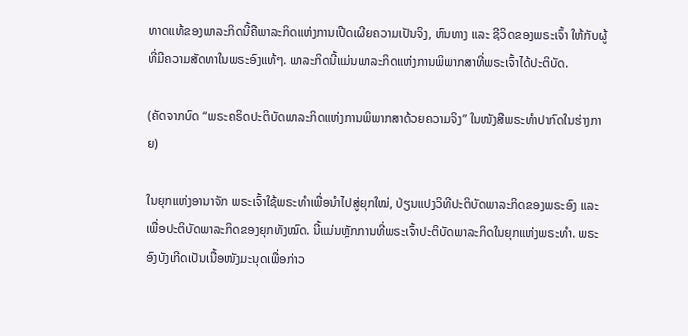ທາດແທ້ຂອງພາລະກິດນີ້ຄືພາລະກິດແຫ່ງການເປີດເຜີຍຄວາມເປັນຈິງ, ຫົນທາງ ແລະ ຊີວິດຂອງພຣະເຈົ້າ ໃຫ້ກັບຜູ້ທີ່ມີຄວາມສັດທາໃນພຣະອົງແທ້ໆ. ພາລະກິດນີ້ແມ່ນພາລະກິດແຫ່ງການພິພາກສາທີ່ພຣະເຈົ້າໄດ້ປະຕິບັດ.

(ຄັດຈາກບົດ “ພຣະຄຣິດປະຕິບັດພາລະກິດແຫ່ງການພິພາກສາດ້ວຍຄວາມຈິງ” ໃນໜັງສືພຣະທໍາປາກົດໃນຮ່າງກາຍ)

ໃນຍຸກແຫ່ງອານາຈັກ ພຣະເຈົ້າໃຊ້ພຣະທໍາເພື່ອນໍາໄປສູ່ຍຸກໃໝ່, ປ່ຽນແປງວິທີປະຕິບັດພາລະກິດຂອງພຣະອົງ ແລະ ເພື່ອປະຕິບັດພາລະກິດຂອງຍຸກທັງໝົດ. ນີ້ແມ່ນຫຼັກການທີ່ພຣະເຈົ້າປະຕິບັດພາລະກິດໃນຍຸກແຫ່ງພຣະທໍາ. ພຣະອົງບັງເກີດເປັນເນື້ອໜັງມະນຸດເພື່ອກ່າວ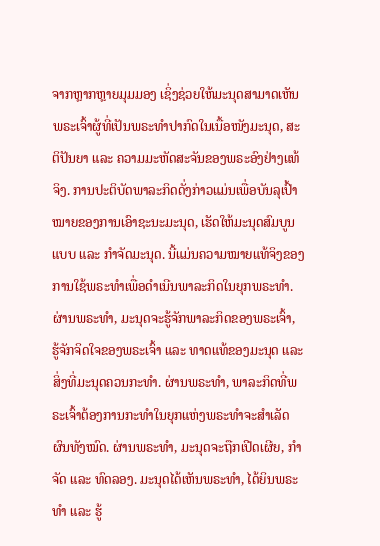ຈາກຫຼາກຫຼາຍມຸມມອງ ເຊິ່ງຊ່ວຍໃຫ້ມະນຸດສາມາດເຫັນພຣະເຈົ້າຜູ້ທີ່ເປັນພຣະທໍາປາກົດໃນເນື້ອໜັງມະນຸດ, ສະຕິປັນຍາ ແລະ ຄວາມມະຫັດສະຈັນຂອງພຣະອົງຢ່າງແທ້ຈິງ. ການປະຕິບັດພາລະກິດດັ່ງກ່າວແມ່ນເພື່ອບັນລຸເປົ້າໝາຍຂອງການເອົາຊະນະມະນຸດ, ເຮັດໃຫ້ມະນຸດສົມບູນແບບ ແລະ ກໍາຈັດມະນຸດ. ນີ້ແມ່ນຄວາມໝາຍແທ້ຈິງຂອງການໃຊ້ພຣະທໍາເພື່ອດໍາເນີນພາລະກິດໃນຍຸກພຣະທໍາ. ຜ່ານພຣະທໍາ, ມະນຸດຈະຮູ້ຈັກພາລະກິດຂອງພຣະເຈົ້າ, ຮູ້ຈັກຈິດໃຈຂອງພຣະເຈົ້າ ແລະ ທາດແທ້ຂອງມະນຸດ ແລະ ສິ່ງທີ່ມະນຸດຄວນກະທໍາ. ຜ່ານພຣະທໍາ, ພາລະກິດທີ່ພຣະເຈົ້າຕ້ອງການກະທໍາໃນຍຸກແຫ່ງພຣະທໍາຈະສໍາເລັດຜົນທັງໝົດ. ຜ່ານພຣະທໍາ, ມະນຸດຈະຖືກເປີດເຜີຍ, ກໍາຈັດ ແລະ ທົດລອງ. ມະນຸດໄດ້ເຫັນພຣະທໍາ, ໄດ້ຍິນພຣະທໍາ ແລະ ຮູ້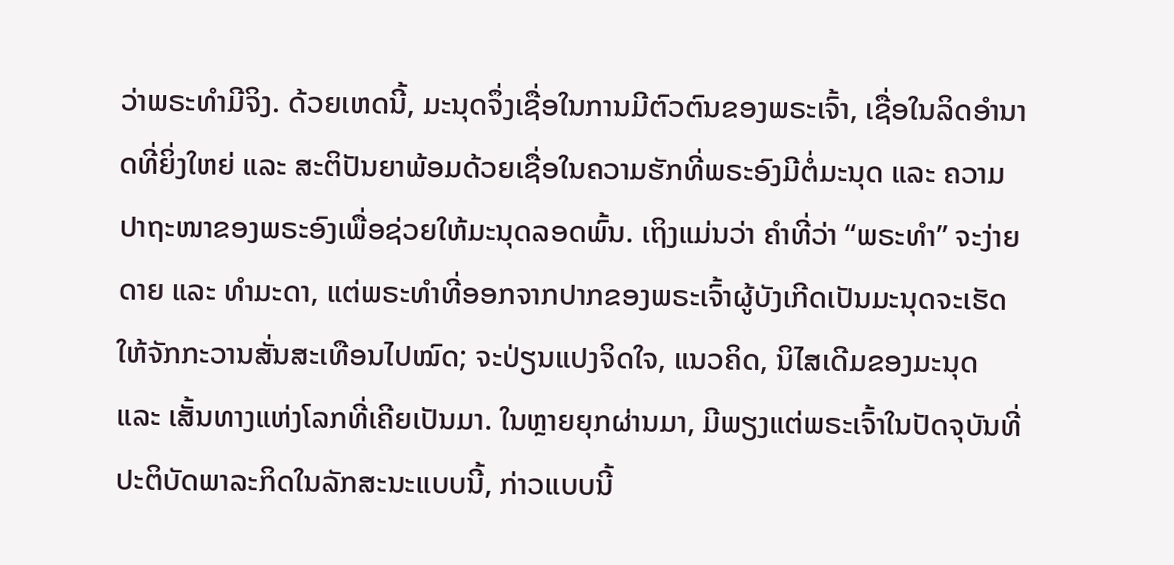ວ່າພຣະທໍາມີຈິງ. ດ້ວຍເຫດນີ້, ມະນຸດຈຶ່ງເຊື່ອໃນການມີຕົວຕົນຂອງພຣະເຈົ້າ, ເຊື່ອໃນລິດອໍານາດທີ່ຍິ່ງໃຫຍ່ ແລະ ສະຕິປັນຍາພ້ອມດ້ວຍເຊື່ອໃນຄວາມຮັກທີ່ພຣະອົງມີຕໍ່ມະນຸດ ແລະ ຄວາມປາຖະໜາຂອງພຣະອົງເພື່ອຊ່ວຍໃຫ້ມະນຸດລອດພົ້ນ. ເຖິງແມ່ນວ່າ ຄໍາທີ່ວ່າ “ພຣະທໍາ” ຈະງ່າຍດາຍ ແລະ ທໍາມະດາ, ແຕ່ພຣະທໍາທີ່ອອກຈາກປາກຂອງພຣະເຈົ້າຜູ້ບັງເກີດເປັນມະນຸດຈະເຮັດໃຫ້ຈັກກະວານສັ່ນສະເທືອນໄປໝົດ; ຈະປ່ຽນແປງຈິດໃຈ, ແນວຄິດ, ນິໄສເດີມຂອງມະນຸດ ແລະ ເສັ້ນທາງແຫ່ງໂລກທີ່ເຄີຍເປັນມາ. ໃນຫຼາຍຍຸກຜ່ານມາ, ມີພຽງແຕ່ພຣະເຈົ້າໃນປັດຈຸບັນທີ່ປະຕິບັດພາລະກິດໃນລັກສະນະແບບນີ້, ກ່າວແບບນີ້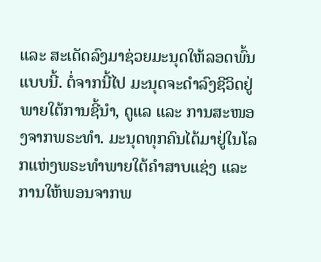ແລະ ສະເດັດລົງມາຊ່ວຍມະນຸດໃຫ້ລອດພົ້ນແບບນີ້. ຕໍ່ຈາກນີ້ໄປ ມະນຸດຈະດໍາລົງຊີວິດຢູ່ພາຍໃຕ້ການຊີ້ນໍາ, ດູແລ ແລະ ການສະໜອງຈາກພຣະທໍາ. ມະນຸດທຸກຄົນໄດ້ມາຢູ່ໃນໂລກແຫ່ງພຣະທໍາພາຍໃຕ້ຄໍາສາບແຊ່ງ ແລະ ການໃຫ້ພອນຈາກພ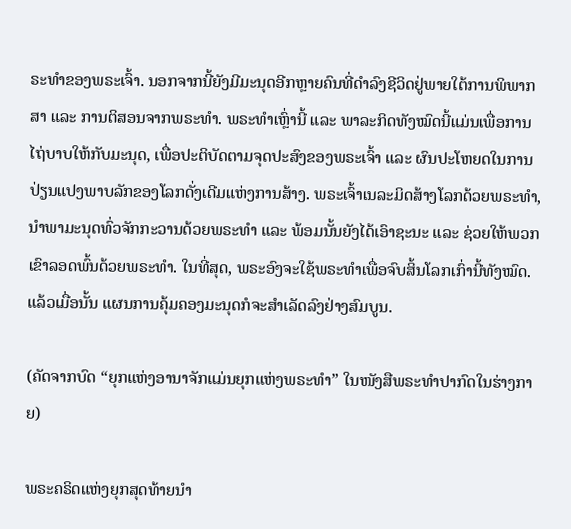ຣະທໍາຂອງພຣະເຈົ້າ. ນອກຈາກນີ້ຍັງມີມະນຸດອີກຫຼາຍຄົນທີ່ດໍາລົງຊີວິດຢູ່ພາຍໃຕ້ການພິພາກສາ ແລະ ການຕິສອນຈາກພຣະທໍາ. ພຣະທໍາເຫຼົ່ານີ້ ແລະ ພາລະກິດທັງໝົດນີ້ແມ່ນເພື່ອການໄຖ່ບາບໃຫ້ກັບມະນຸດ, ເພື່ອປະຕິບັດຕາມຈຸດປະສົງຂອງພຣະເຈົ້າ ແລະ ຜົນປະໂຫຍດໃນການປ່ຽນແປງພາບລັກຂອງໂລກດັ່ງເດີມແຫ່ງການສ້າງ. ພຣະເຈົ້າເນລະມິດສ້າງໂລກດ້ວຍພຣະທໍາ, ນໍາພາມະນຸດທົ່ວຈັກກະວານດ້ວຍພຣະທໍາ ແລະ ພ້ອມນັ້ນຍັງໄດ້ເອົາຊະນະ ແລະ ຊ່ວຍໃຫ້ພວກເຂົາລອດພົ້ນດ້ວຍພຣະທໍາ. ໃນທີ່ສຸດ, ພຣະອົງຈະໃຊ້ພຣະທໍາເພື່ອຈົບສິ້ນໂລກເກົ່ານີ້ທັງໝົດ. ແລ້ວເມື່ອນັ້ນ ແຜນການຄຸ້ມຄອງມະນຸດກໍຈະສໍາເລັດລົງຢ່າງສົມບູນ.

(ຄັດຈາກບົດ “ຍຸກແຫ່ງອານາຈັກແມ່ນຍຸກແຫ່ງພຣະທໍາ” ໃນໜັງສືພຣະທໍາປາກົດໃນຮ່າງກາຍ)

ພຣະຄຣິດແຫ່ງຍຸກສຸດທ້າຍນໍາ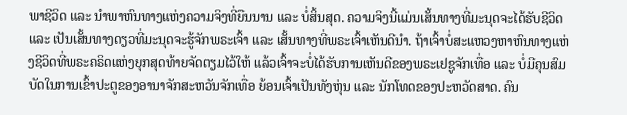ພາຊີວິດ ແລະ ນໍາພາຫົນທາງແຫ່ງຄວາມຈິງທີ່ຍືນນານ ແລະ ບໍ່ສິ້ນສຸດ. ຄວາມຈິງນີ້ແມ່ນເສັ້ນທາງທີ່ມະນຸດຈະໄດ້ຮັບຊີວິດ ແລະ ເປັນເສັ້ນທາງດຽວທີ່ມະນຸດຈະຮູ້ຈັກພຣະເຈົ້າ ແລະ ເສັ້ນທາງທີ່ພຣະເຈົ້າເຫັນດີນໍາ. ຖ້າເຈົ້າບໍ່ສະແຫວງຫາຫົນທາງແຫ່ງຊີວິດທີ່ພຣະຄຣິດແຫ່ງຍຸກສຸດທ້າຍຈັດຕຽມໄວ້ໃຫ້ ແລ້ວເຈົ້າຈະບໍ່ໄດ້ຮັບການເຫັນດີຂອງພຣະເຢຊູຈັກເທື່ອ ແລະ ບໍ່ມີຄຸນສົມບັດໃນການເຂົ້າປະຕູຂອງອານາຈັກສະຫວັນຈັກເທື່ອ ຍ້ອນເຈົ້າເປັນທັງຫຸ່ນ ແລະ ນັກໂທດຂອງປະຫວັດສາດ. ຄົນ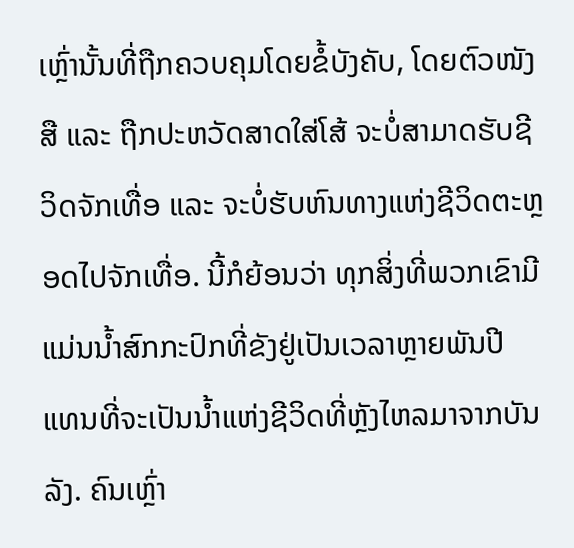ເຫຼົ່ານັ້ນທີ່ຖືກຄວບຄຸມໂດຍຂໍ້ບັງຄັບ, ໂດຍຕົວໜັງສື ແລະ ຖືກປະຫວັດສາດໃສ່ໂສ້ ຈະບໍ່ສາມາດຮັບຊີວິດຈັກເທື່ອ ແລະ ຈະບໍ່ຮັບຫົນທາງແຫ່ງຊີວິດຕະຫຼອດໄປຈັກເທື່ອ. ນີ້ກໍຍ້ອນວ່າ ທຸກສິ່ງທີ່ພວກເຂົາມີແມ່ນນໍ້າສົກກະປົກທີ່ຂັງຢູ່ເປັນເວລາຫຼາຍພັນປີ ແທນທີ່ຈະເປັນນໍ້າແຫ່ງຊີວິດທີ່ຫຼັງໄຫລມາຈາກບັນລັງ. ຄົນເຫຼົ່າ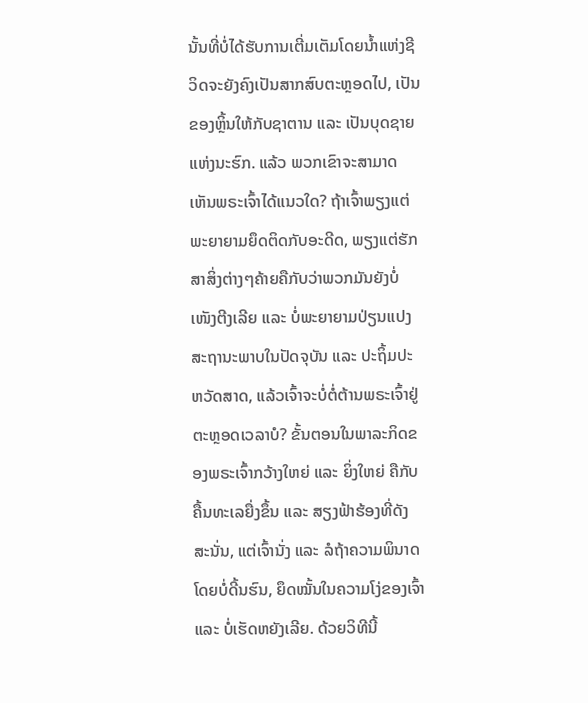ນັ້ນທີ່ບໍ່ໄດ້ຮັບການເຕີ່ມເຕັມໂດຍນໍ້າແຫ່ງຊີວິດຈະຍັງຄົງເປັນສາກສົບຕະຫຼອດໄປ, ເປັນຂອງຫຼິ້ນໃຫ້ກັບຊາຕານ ແລະ ເປັນບຸດຊາຍແຫ່ງນະຮົກ. ແລ້ວ ພວກເຂົາຈະສາມາດເຫັນພຣະເຈົ້າໄດ້ແນວໃດ? ຖ້າເຈົ້າພຽງແຕ່ພະຍາຍາມຍຶດຕິດກັບອະດີດ, ພຽງແຕ່ຮັກສາສິ່ງຕ່າງໆຄ້າຍຄືກັບວ່າພວກມັນຍັງບໍ່ເໜັງຕີງເລີຍ ແລະ ບໍ່ພະຍາຍາມປ່ຽນແປງສະຖານະພາບໃນປັດຈຸບັນ ແລະ ປະຖິ້ມປະຫວັດສາດ, ແລ້ວເຈົ້າຈະບໍ່ຕໍ່ຕ້ານພຣະເຈົ້າຢູ່ຕະຫຼອດເວລາບໍ? ຂັ້ນຕອນໃນພາລະກິດຂອງພຣະເຈົ້າກວ້າງໃຫຍ່ ແລະ ຍິ່ງໃຫຍ່ ຄືກັບຄື້ນທະເລຍື່ງຂຶ້ນ ແລະ ສຽງຟ້າຮ້ອງທີ່ດັງສະນັ່ນ, ແຕ່ເຈົ້ານັ່ງ ແລະ ລໍຖ້າຄວາມພິນາດໂດຍບໍ່ດີ້ນຮົນ, ຍຶດໝັ້ນໃນຄວາມໂງ່ຂອງເຈົ້າ ແລະ ບໍ່ເຮັດຫຍັງເລີຍ. ດ້ວຍວິທີນີ້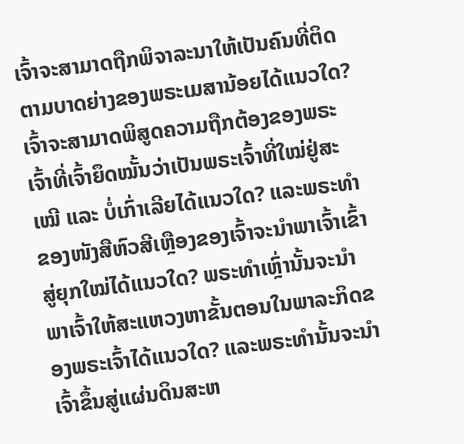ເຈົ້າຈະສາມາດຖືກພິຈາລະນາໃຫ້ເປັນຄົນທີ່ຕິດຕາມບາດຍ່າງຂອງພຣະເມສານ້ອຍໄດ້ແນວໃດ? ເຈົ້າຈະສາມາດພິສູດຄວາມຖືກຕ້ອງຂອງພຣະເຈົ້າທີ່ເຈົ້າຍຶດໝັ້ນວ່າເປັນພຣະເຈົ້າທີ່ໃໝ່ຢູ່ສະເໝີ ແລະ ບໍ່ເກົ່າເລີຍໄດ້ແນວໃດ? ແລະພຣະທຳຂອງໜັງສືຫົວສີເຫຼືອງຂອງເຈົ້າຈະນໍາພາເຈົ້າເຂົ້າສູ່ຍຸກໃໝ່ໄດ້ແນວໃດ? ພຣະທໍາເຫຼົ່ານັ້ນຈະນໍາພາເຈົ້າໃຫ້ສະແຫວງຫາຂັ້ນຕອນໃນພາລະກິດຂອງພຣະເຈົ້າໄດ້ແນວໃດ? ແລະພຣະທໍານັ້ນຈະນໍາເຈົ້າຂຶ້ນສູ່ແຜ່ນດິນສະຫ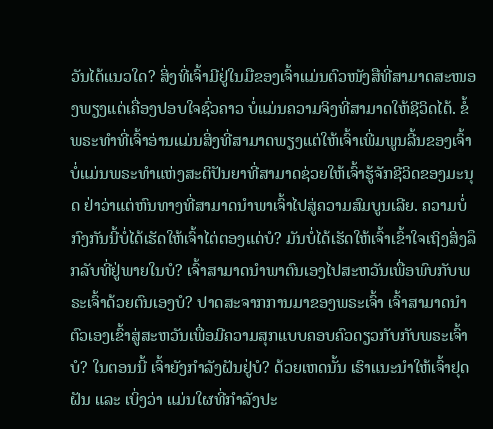ວັນໄດ້ແນວໃດ? ສິ່ງທີ່ເຈົ້າມີຢູ່ໃນມືຂອງເຈົ້າແມ່ນຕົວໜັງສືທີ່ສາມາດສະໜອງພຽງແຕ່ເຄື່ອງປອບໃຈຊົ່ວຄາວ ບໍ່ແມ່ນຄວາມຈິງທີ່ສາມາດໃຫ້ຊີວິດໄດ້. ຂໍ້ພຣະທຳທີ່ເຈົ້າອ່ານແມ່ນສິ່ງທີ່ສາມາດພຽງແຕ່ໃຫ້ເຈົ້າເພີ່ມພູນລີ້ນຂອງເຈົ້າ ບໍ່ແມ່ນພຣະທຳແຫ່ງສະຕິປັນຍາທີ່ສາມາດຊ່ວຍໃຫ້ເຈົ້າຮູ້ຈັກຊີວິດຂອງມະນຸດ ຢ່າວ່າແຕ່ຫົນທາງທີ່ສາມາດນໍາພາເຈົ້າໄປສູ່ຄວາມສົມບູນເລີຍ. ຄວາມບໍ່ກົງກັນນີ້ບໍ່ໄດ້ເຮັດໃຫ້ເຈົ້າໄຕ່ຕອງແດ່ບໍ? ມັນບໍ່ໄດ້ເຮັດໃຫ້ເຈົ້າເຂົ້າໃຈເຖິງສິ່ງລຶກລັບທີ່ຢູ່ພາຍໃນບໍ? ເຈົ້າສາມາດນໍາພາຕົນເອງໄປສະຫວັນເພື່ອພົບກັບພຣະເຈົ້າດ້ວຍຕົນເອງບໍ? ປາດສະຈາກການມາຂອງພຣະເຈົ້າ ເຈົ້າສາມາດນໍາຕົວເອງເຂົ້າສູ່ສະຫວັນເພື່ອມີຄວາມສຸກແບບຄອບຄົວດຽວກັບກັບພຣະເຈົ້າບໍ? ໃນຕອນນີ້ ເຈົ້າຍັງກຳລັງຝັນຢູ່ບໍ? ດ້ວຍເຫດນັ້ນ ເຮົາແນະນໍາໃຫ້ເຈົ້າຢຸດຝັນ ແລະ ເບິ່ງວ່າ ແມ່ນໃຜທີ່ກຳລັງປະ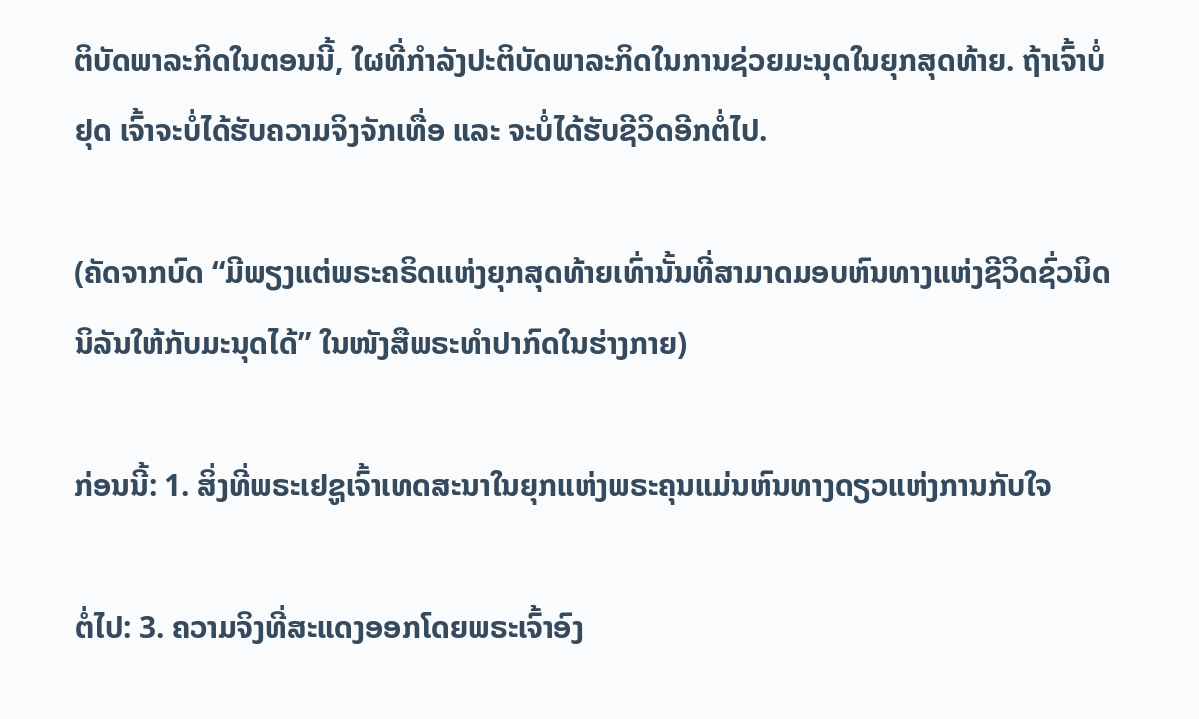ຕິບັດພາລະກິດໃນຕອນນີ້, ໃຜທີ່ກຳລັງປະຕິບັດພາລະກິດໃນການຊ່ວຍມະນຸດໃນຍຸກສຸດທ້າຍ. ຖ້າເຈົ້າບໍ່ຢຸດ ເຈົ້າຈະບໍ່ໄດ້ຮັບຄວາມຈິງຈັກເທື່ອ ແລະ ຈະບໍ່ໄດ້ຮັບຊີວິດອີກຕໍ່ໄປ.

(ຄັດຈາກບົດ “ມີພຽງແຕ່ພຣະຄຣິດແຫ່ງຍຸກສຸດທ້າຍເທົ່ານັ້ນທີ່ສາມາດມອບຫົນທາງແຫ່ງຊີວິດຊົ່ວນິດນິລັນໃຫ້ກັບມະນຸດໄດ້” ໃນໜັງສືພຣະທໍາປາກົດໃນຮ່າງກາຍ)

ກ່ອນນີ້: 1. ສິ່ງທີ່ພຣະເຢຊູເຈົ້າເທດສະນາໃນຍຸກແຫ່ງພຣະຄຸນແມ່ນຫົນທາງດຽວແຫ່ງການກັບໃຈ

ຕໍ່ໄປ: 3. ຄວາມຈິງທີ່ສະແດງອອກໂດຍພຣະເຈົ້າອົງ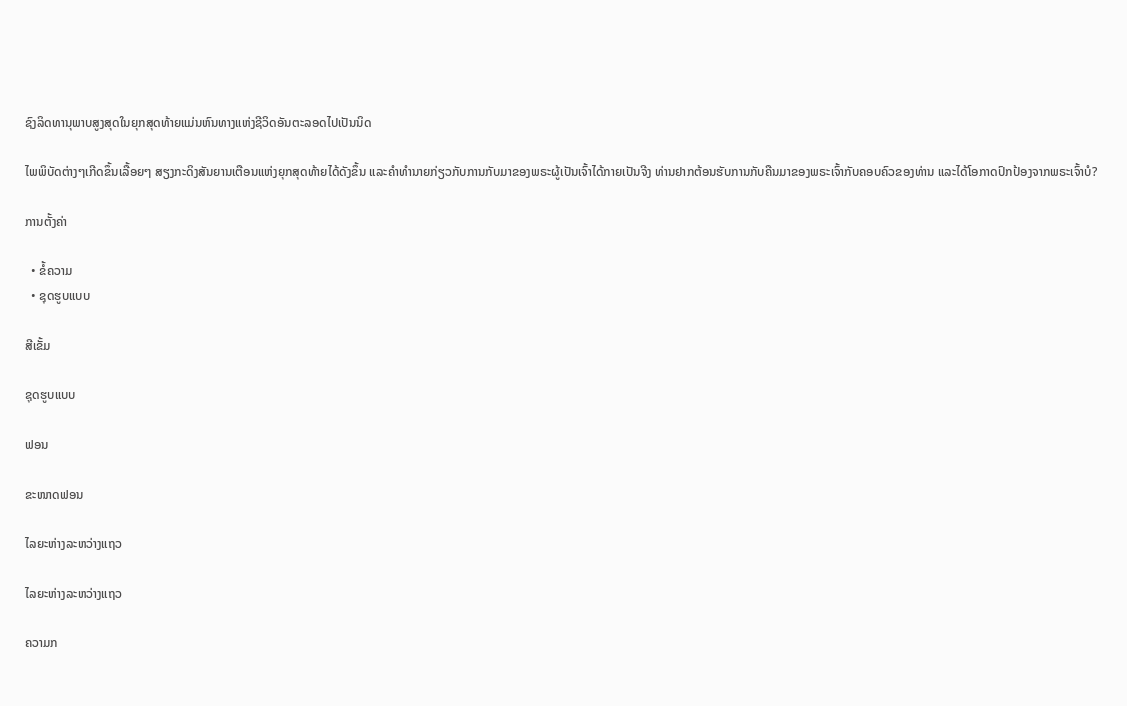ຊົງລິດທານຸພາບສູງສຸດໃນຍຸກສຸດທ້າຍແມ່ນຫົນທາງແຫ່ງຊີວິດອັນຕະລອດໄປເປັນນິດ

ໄພພິບັດຕ່າງໆເກີດຂຶ້ນເລື້ອຍໆ ສຽງກະດິງສັນຍານເຕືອນແຫ່ງຍຸກສຸດທ້າຍໄດ້ດັງຂຶ້ນ ແລະຄໍາທໍານາຍກ່ຽວກັບການກັບມາຂອງພຣະຜູ້ເປັນເຈົ້າໄດ້ກາຍເປັນຈີງ ທ່ານຢາກຕ້ອນຮັບການກັບຄືນມາຂອງພຣະເຈົ້າກັບຄອບຄົວຂອງທ່ານ ແລະໄດ້ໂອກາດປົກປ້ອງຈາກພຣະເຈົ້າບໍ?

ການຕັ້ງຄ່າ

  • ຂໍ້ຄວາມ
  • ຊຸດຮູບແບບ

ສີເຂັ້ມ

ຊຸດຮູບແບບ

ຟອນ

ຂະໜາດຟອນ

ໄລຍະຫ່າງລະຫວ່າງແຖວ

ໄລຍະຫ່າງລະຫວ່າງແຖວ

ຄວາມກ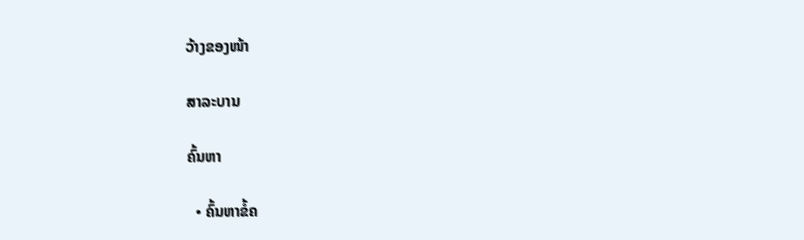ວ້າງຂອງໜ້າ

ສາລະບານ

ຄົ້ນຫາ

  • ຄົ້ນຫາຂໍ້ຄ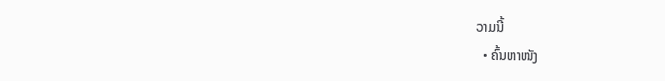ວາມນີ້
  • ຄົ້ນຫາໜັງ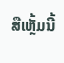ສືເຫຼັ້ມນີ້